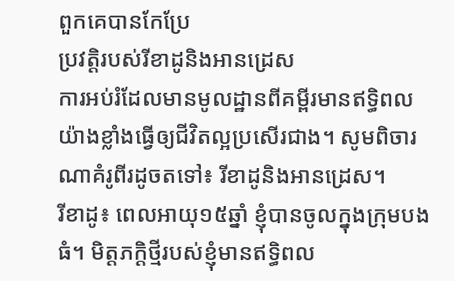ពួកគេបានកែប្រែ
ប្រវត្ដិរបស់រីខាដូនិងអានដ្រេស
ការអប់រំដែលមានមូលដ្ឋានពីគម្ពីរមានឥទ្ធិពលយ៉ាងខ្លាំងធ្វើឲ្យជីវិតល្អប្រសើរជាង។ សូមពិចារណាគំរូពីរដូចតទៅ៖ រីខាដូនិងអានដ្រេស។
រីខាដូ៖ ពេលអាយុ១៥ឆ្នាំ ខ្ញុំបានចូលក្នុងក្រុមបងធំ។ មិត្តភក្ដិថ្មីរបស់ខ្ញុំមានឥទ្ធិពល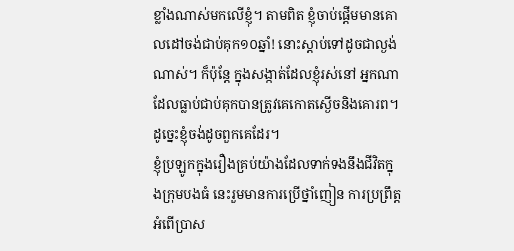ខ្លាំងណាស់មកលើខ្ញុំ។ តាមពិត ខ្ញុំចាប់ផ្ដើមមានគោលដៅចង់ជាប់គុក១០ឆ្នាំ! នោះស្ដាប់ទៅដូចជាល្ងង់ណាស់។ ក៏ប៉ុន្តែ ក្នុងសង្កាត់ដែលខ្ញុំរស់នៅ អ្នកណាដែលធ្លាប់ជាប់គុកបានត្រូវគេកោតស្ងើចនិងគោរព។ ដូច្នេះខ្ញុំចង់ដូចពួកគេដែរ។
ខ្ញុំប្រឡូកក្នុងរឿងគ្រប់យ៉ាងដែលទាក់ទងនឹងជីវិតក្នុងក្រុមបងធំ នេះរួមមានការប្រើថ្នាំញៀន ការប្រព្រឹត្តអំពើប្រាស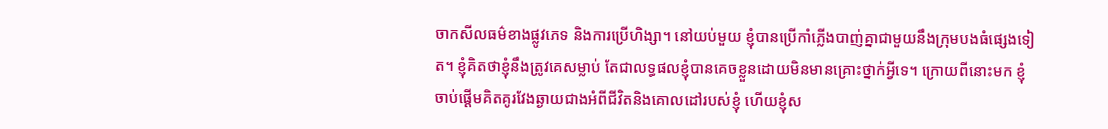ចាកសីលធម៌ខាងផ្លូវភេទ និងការប្រើហិង្សា។ នៅយប់មួយ ខ្ញុំបានប្រើកាំភ្លើងបាញ់គ្នាជាមួយនឹងក្រុមបងធំផ្សេងទៀត។ ខ្ញុំគិតថាខ្ញុំនឹងត្រូវគេសម្លាប់ តែជាលទ្ធផលខ្ញុំបានគេចខ្លួនដោយមិនមានគ្រោះថ្នាក់អ្វីទេ។ ក្រោយពីនោះមក ខ្ញុំចាប់ផ្ដើមគិតគូរវែងឆ្ងាយជាងអំពីជីវិតនិងគោលដៅរបស់ខ្ញុំ ហើយខ្ញុំស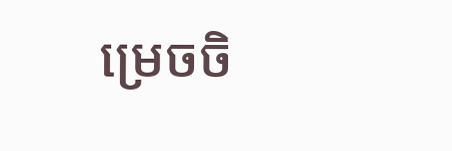ម្រេចចិ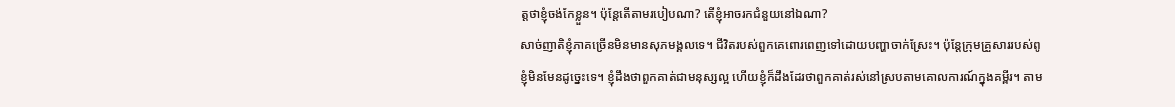ត្តថាខ្ញុំចង់កែខ្លួន។ ប៉ុន្តែតើតាមរបៀបណា? តើខ្ញុំអាចរកជំនួយនៅឯណា?
សាច់ញាតិខ្ញុំភាគច្រើនមិនមានសុភមង្គលទេ។ ជីវិតរបស់ពួកគេពោរពេញទៅដោយបញ្ហាចាក់ស្រែះ។ ប៉ុន្តែក្រុមគ្រួសាររបស់ពូខ្ញុំមិនមែនដូច្នេះទេ។ ខ្ញុំដឹងថាពួកគាត់ជាមនុស្សល្អ ហើយខ្ញុំក៏ដឹងដែរថាពួកគាត់រស់នៅស្របតាមគោលការណ៍ក្នុងគម្ពីរ។ តាម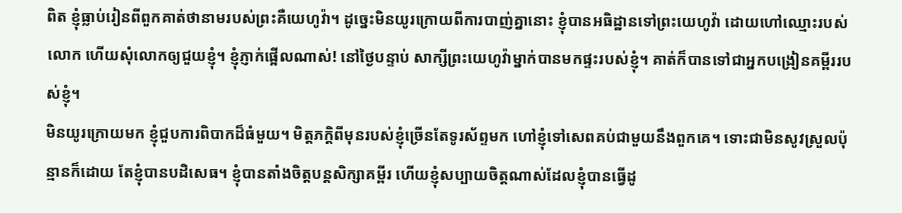ពិត ខ្ញុំធ្លាប់រៀនពីពួកគាត់ថានាមរបស់ព្រះគឺយេហូវ៉ា។ ដូច្នេះមិនយូរក្រោយពីការបាញ់គ្នានោះ ខ្ញុំបានអធិដ្ឋានទៅព្រះយេហូវ៉ា ដោយហៅឈ្មោះរបស់លោក ហើយសុំលោកឲ្យជួយខ្ញុំ។ ខ្ញុំភ្ញាក់ផ្អើលណាស់! នៅថ្ងៃបន្ទាប់ សាក្សីព្រះយេហូវ៉ាម្នាក់បានមកផ្ទះរបស់ខ្ញុំ។ គាត់ក៏បានទៅជាអ្នកបង្រៀនគម្ពីររបស់ខ្ញុំ។
មិនយូរក្រោយមក ខ្ញុំជួបការពិបាកដ៏ធំមួយ។ មិត្តភក្ដិពីមុនរបស់ខ្ញុំច្រើនតែទូរស័ព្ទមក ហៅខ្ញុំទៅសេពគប់ជាមួយនឹងពួកគេ។ ទោះជាមិនសូវស្រួលប៉ុន្មានក៏ដោយ តែខ្ញុំបានបដិសេធ។ ខ្ញុំបានតាំងចិត្តបន្តសិក្សាគម្ពីរ ហើយខ្ញុំសប្បាយចិត្តណាស់ដែលខ្ញុំបានធ្វើដូ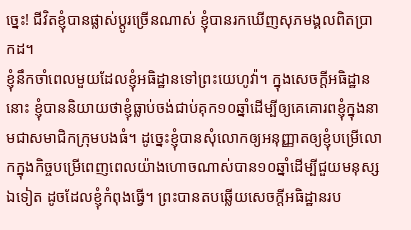ច្នេះ! ជីវិតខ្ញុំបានផ្លាស់ប្ដូរច្រើនណាស់ ខ្ញុំបានរកឃើញសុភមង្គលពិតប្រាកដ។
ខ្ញុំនឹកចាំពេលមួយដែលខ្ញុំអធិដ្ឋានទៅព្រះយេហូវ៉ា។ ក្នុងសេចក្ដីអធិដ្ឋាននោះ ខ្ញុំបាននិយាយថាខ្ញុំធ្លាប់ចង់ជាប់គុក១០ឆ្នាំដើម្បីឲ្យគេគោរពខ្ញុំក្នុងនាមជាសមាជិកក្រុមបងធំ។ ដូច្នេះខ្ញុំបានសុំលោកឲ្យអនុញ្ញាតឲ្យខ្ញុំបម្រើលោកក្នុងកិច្ចបម្រើពេញពេលយ៉ាងហោចណាស់បាន១០ឆ្នាំដើម្បីជួយមនុស្សឯទៀត ដូចដែលខ្ញុំកំពុងធ្វើ។ ព្រះបានតបឆ្លើយសេចក្ដីអធិដ្ឋានរប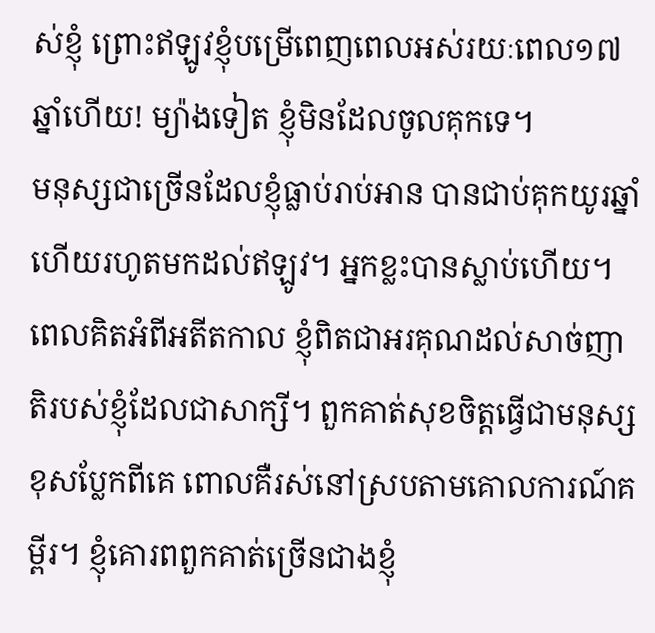ស់ខ្ញុំ ព្រោះឥឡូវខ្ញុំបម្រើពេញពេលអស់រយៈពេល១៧ឆ្នាំហើយ! ម្យ៉ាងទៀត ខ្ញុំមិនដែលចូលគុកទេ។
មនុស្សជាច្រើនដែលខ្ញុំធ្លាប់រាប់អាន បានជាប់គុកយូរឆ្នាំហើយរហូតមកដល់ឥឡូវ។ អ្នកខ្លះបានស្លាប់ហើយ។ ពេលគិតអំពីអតីតកាល ខ្ញុំពិតជាអរគុណដល់សាច់ញាតិរបស់ខ្ញុំដែលជាសាក្សី។ ពួកគាត់សុខចិត្តធ្វើជាមនុស្សខុសប្លែកពីគេ ពោលគឺរស់នៅស្របតាមគោលការណ៍គម្ពីរ។ ខ្ញុំគោរពពួកគាត់ច្រើនជាងខ្ញុំ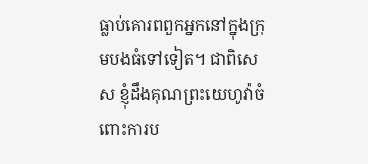ធ្លាប់គោរពពួកអ្នកនៅក្នុងក្រុមបងធំទៅទៀត។ ជាពិសេស ខ្ញុំដឹងគុណព្រះយេហូវ៉ាចំពោះការប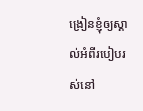ង្រៀនខ្ញុំឲ្យស្គាល់អំពីរបៀបរស់នៅ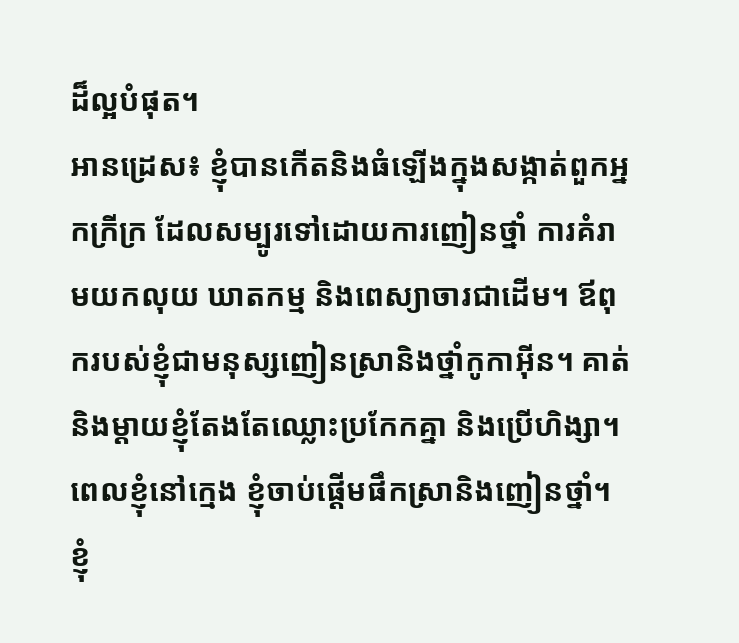ដ៏ល្អបំផុត។
អានដ្រេស៖ ខ្ញុំបានកើតនិងធំឡើងក្នុងសង្កាត់ពួកអ្នកក្រីក្រ ដែលសម្បូរទៅដោយការញៀនថ្នាំ ការគំរាមយកលុយ ឃាតកម្ម និងពេស្យាចារជាដើម។ ឪពុករបស់ខ្ញុំជាមនុស្សញៀនស្រានិងថ្នាំកូកាអ៊ីន។ គាត់និងម្ដាយខ្ញុំតែងតែឈ្លោះប្រកែកគ្នា និងប្រើហិង្សា។
ពេលខ្ញុំនៅក្មេង ខ្ញុំចាប់ផ្ដើមផឹកស្រានិងញៀនថ្នាំ។ ខ្ញុំ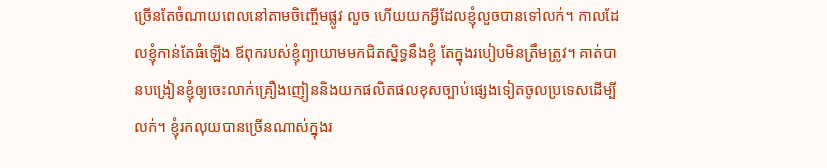ច្រើនតែចំណាយពេលនៅតាមចិញ្ចើមផ្លូវ លួច ហើយយកអ្វីដែលខ្ញុំលួចបានទៅលក់។ កាលដែលខ្ញុំកាន់តែធំឡើង ឪពុករបស់ខ្ញុំព្យាយាមមកជិតស្និទ្ធនឹងខ្ញុំ តែក្នុងរបៀបមិនត្រឹមត្រូវ។ គាត់បានបង្រៀនខ្ញុំឲ្យចេះលាក់គ្រឿងញៀននិងយកផលិតផលខុសច្បាប់ផ្សេងទៀតចូលប្រទេសដើម្បីលក់។ ខ្ញុំរកលុយបានច្រើនណាស់ក្នុងរ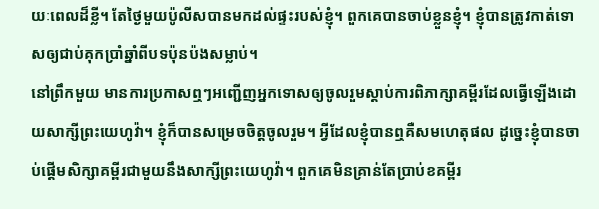យៈពេលដ៏ខ្លី។ តែថ្ងៃមួយប៉ូលីសបានមកដល់ផ្ទះរបស់ខ្ញុំ។ ពួកគេបានចាប់ខ្លួនខ្ញុំ។ ខ្ញុំបានត្រូវកាត់ទោសឲ្យជាប់គុកប្រាំឆ្នាំពីបទប៉ុនប៉ងសម្លាប់។
នៅព្រឹកមួយ មានការប្រកាសឮៗអញ្ជើញអ្នកទោសឲ្យចូលរួមស្ដាប់ការពិភាក្សាគម្ពីរដែលធ្វើឡើងដោយសាក្សីព្រះយេហូវ៉ា។ ខ្ញុំក៏បានសម្រេចចិត្តចូលរួម។ អ្វីដែលខ្ញុំបានឮគឺសមហេតុផល ដូច្នេះខ្ញុំបានចាប់ផ្ដើមសិក្សាគម្ពីរជាមួយនឹងសាក្សីព្រះយេហូវ៉ា។ ពួកគេមិនគ្រាន់តែប្រាប់ខគម្ពីរ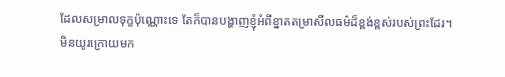ដែលសម្រាលទុក្ខប៉ុណ្ណោះទេ តែក៏បានបង្ហាញខ្ញុំអំពីខ្នាតតម្រាសីលធម៌ដ៏ខ្ពង់ខ្ពស់របស់ព្រះដែរ។
មិនយូរក្រោយមក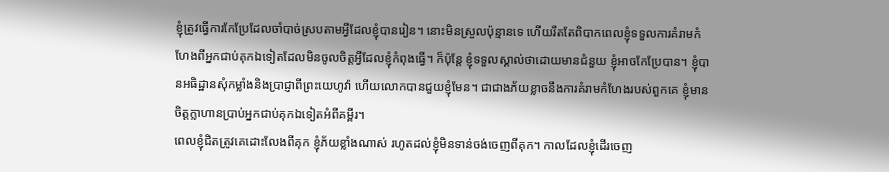ខ្ញុំត្រូវធ្វើការកែប្រែដែលចាំបាច់ស្របតាមអ្វីដែលខ្ញុំបានរៀន។ នោះមិនស្រួលប៉ុន្មានទេ ហើយរឹតតែពិបាកពេលខ្ញុំទទួលការគំរាមកំហែងពីអ្នកជាប់គុកឯទៀតដែលមិនចូលចិត្តអ្វីដែលខ្ញុំកំពុងធ្វើ។ ក៏ប៉ុន្តែ ខ្ញុំទទួលស្គាល់ថាដោយមានជំនួយ ខ្ញុំអាចកែប្រែបាន។ ខ្ញុំបានអធិដ្ឋានសុំកម្លាំងនិងប្រាជ្ញាពីព្រះយេហូវ៉ា ហើយលោកបានជួយខ្ញុំមែន។ ជាជាងភ័យខ្លាចនឹងការគំរាមកំហែងរបស់ពួកគេ ខ្ញុំមានចិត្តក្លាហានប្រាប់អ្នកជាប់គុកឯទៀតអំពីគម្ពីរ។
ពេលខ្ញុំជិតត្រូវគេដោះលែងពីគុក ខ្ញុំភ័យខ្លាំងណាស់ រហូតដល់ខ្ញុំមិនទាន់ចង់ចេញពីគុក។ កាលដែលខ្ញុំដើរចេញ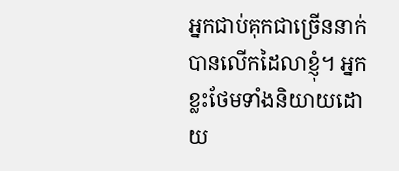អ្នកជាប់គុកជាច្រើននាក់បានលើកដៃលាខ្ញុំ។ អ្នកខ្លះថែមទាំងនិយាយដោយ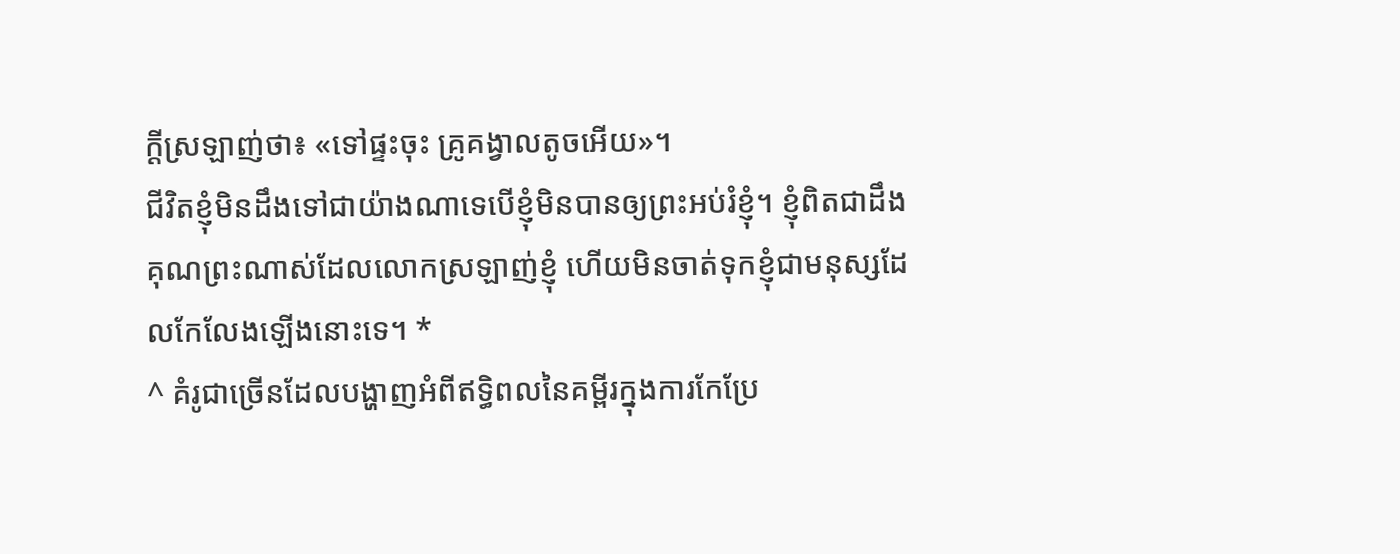ក្ដីស្រឡាញ់ថា៖ «ទៅផ្ទះចុះ គ្រូគង្វាលតូចអើយ»។
ជីវិតខ្ញុំមិនដឹងទៅជាយ៉ាងណាទេបើខ្ញុំមិនបានឲ្យព្រះអប់រំខ្ញុំ។ ខ្ញុំពិតជាដឹងគុណព្រះណាស់ដែលលោកស្រឡាញ់ខ្ញុំ ហើយមិនចាត់ទុកខ្ញុំជាមនុស្សដែលកែលែងឡើងនោះទេ។ *
^ គំរូជាច្រើនដែលបង្ហាញអំពីឥទ្ធិពលនៃគម្ពីរក្នុងការកែប្រែ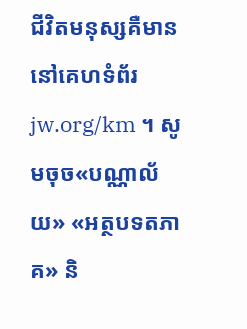ជីវិតមនុស្សគឺមាននៅគេហទំព័រ jw.org/km ។ សូមចុច«បណ្ណាល័យ» «អត្ថបទតភាគ» និ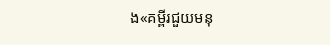ង«គម្ពីរជួយមនុ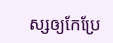ស្សឲ្យកែប្រែ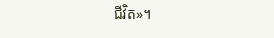ជីវិត»។